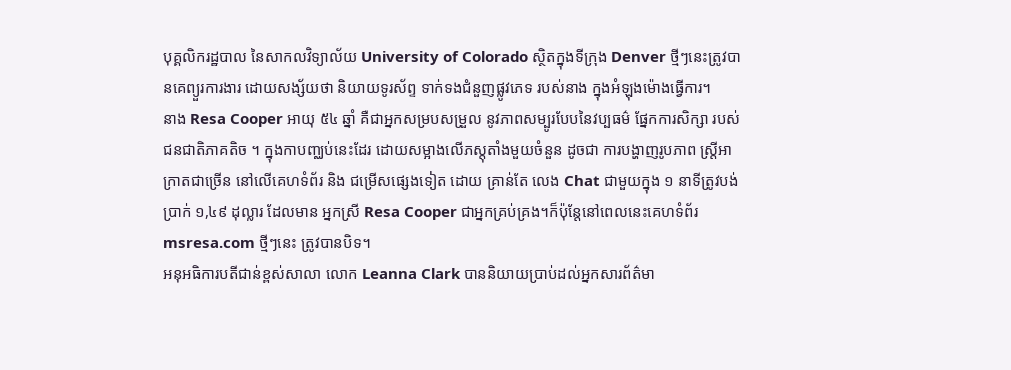បុគ្គលិករដ្ឋបាល នៃសាកលវិទ្យាល័យ University of Colorado ស្ថិតក្នុងទីក្រុង Denver ថ្មីៗនេះត្រូវបានគេព្យួរការងារ ដោយសង្ស័យថា និយាយទូរស័ព្ទ ទាក់ទងជំនួញផ្លូវភេទ របស់នាង ក្នុងអំឡុងម៉ោងធ្វើការ។
នាង Resa Cooper អាយុ ៥៤ ឆ្នាំ គឺជាអ្នកសម្របសម្រួល នូវភាពសម្បូរបែបនៃវប្បធម៌ ផ្នែកការសិក្សា របស់ជនជាតិភាគតិច ។ ក្នុងកាបញ្ឈប់នេះដែរ ដោយសម្អាងលើភស្តុតាំងមួយចំនួន ដូចជា ការបង្ហាញរូបភាព ស្ត្រីអាក្រាតជាច្រើន នៅលើគេហទំព័រ និង ជម្រើសផ្សេងទៀត ដោយ គ្រាន់តែ លេង Chat ជាមួយក្នុង ១ នាទីត្រូវបង់ប្រាក់ ១,៤៩ ដុល្លារ ដែលមាន អ្នកស្រី Resa Cooper ជាអ្នកគ្រប់គ្រង។ក៏ប៉ុន្តែនៅពេលនេះគេហទំព័រ msresa.com ថ្មីៗនេះ ត្រូវបានបិទ។
អនុអធិការបតីជាន់ខ្ពស់សាលា លោក Leanna Clark បាននិយាយប្រាប់ដល់អ្នកសារព័ត៌មា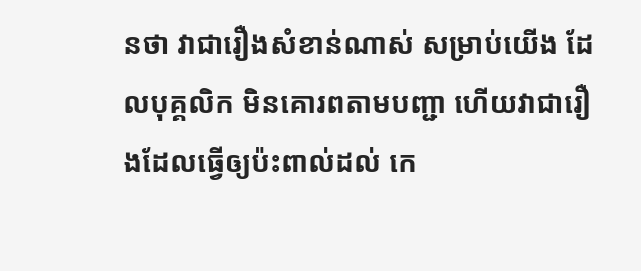នថា វាជារឿងសំខាន់ណាស់ សម្រាប់យើង ដែលបុគ្គលិក មិនគោរពតាមបញ្ជា ហើយវាជារឿងដែលធ្វើឲ្យប៉ះពាល់ដល់ កេ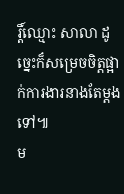រ្តិ៍ឈ្មោះ សាលា ដូច្នេះក៏សម្រេចចិត្តផ្អាក់ការងារនាងតែម្តងទៅ៕
ម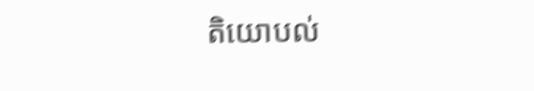តិយោបល់